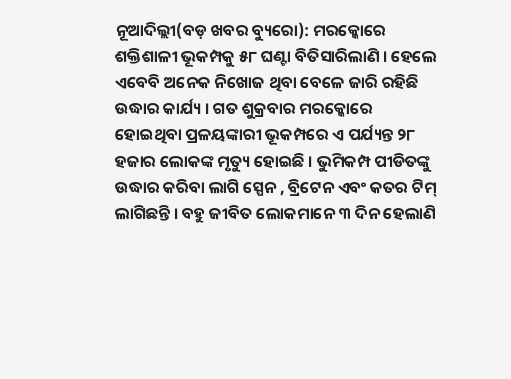ନୂଆଦିଲ୍ଲୀ(ବଡ଼ ଖବର ବ୍ୟୁରୋ): ମରକ୍କୋରେ ଶକ୍ତିଶାଳୀ ଭୂକମ୍ପକୁ ୫୮ ଘଣ୍ଟା ବିତିସାରିଲାଣି । ହେଲେ ଏବେବି ଅନେକ ନିଖୋଜ ଥିବା ବେଳେ ଜାରି ରହିଛି ଉଦ୍ଧାର କାର୍ଯ୍ୟ । ଗତ ଶୁକ୍ରବାର ମରକ୍କୋରେ ହୋଇଥିବା ପ୍ରଳୟଙ୍କାରୀ ଭୂକମ୍ପରେ ଏ ପର୍ଯ୍ୟନ୍ତ ୨୮ ହଜାର ଲୋକଙ୍କ ମୃତ୍ୟୁ ହୋଇଛି । ଭୁମିକମ୍ପ ପୀଡିତଙ୍କୁ ଉଦ୍ଧାର କରିବା ଲାଗି ସ୍ପେନ , ବ୍ରିଟେନ ଏବଂ କତର ଟିମ୍ ଲାଗିଛନ୍ତି । ବହୁ ଜୀବିତ ଲୋକମାନେ ୩ ଦିନ ହେଲାଣି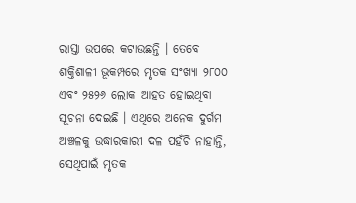ରାସ୍ତା ଉପରେ କଟାଉଛନ୍ତି । ତେବେ ଶକ୍ତିଶାଳୀ ଭୂକମ୍ପରେ ମୃତକ ସଂଖ୍ୟା ୨୮୦୦ ଏବଂ ୨୫୨୬ ଲୋକ ଆହତ ହୋଇଥିବା ସୂଚନା ଦେଇଛି । ଏଥିରେ ଅନେକ ଦୁର୍ଗମ ଅଞ୍ଚଳକୁ ଉଦ୍ଧାରକାରୀ ଦଳ ପହଁଚି ନାହାନ୍ତି, ସେଥିପାଇଁ ମୃତକ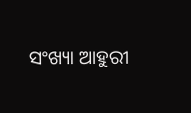ସଂଖ୍ୟା ଆହୁରୀ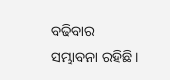ବଢିବାର ସମ୍ଭାବନା ରହିଛି ।